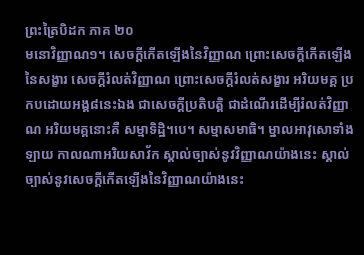ព្រះត្រៃបិដក ភាគ ២០
មនោវិញ្ញាណ១។ សេចក្តីកើតឡើងនៃវិញ្ញាណ ព្រោះសេចក្តីកើតឡើងនៃសង្ខារ សេចក្តីរំលត់វិញ្ញាណ ព្រោះសេចក្តីរំលត់សង្ខារ អរិយមគ្គ ប្រកបដោយអង្គ៨នេះឯង ជាសេចក្តីប្រតិបត្តិ ជាដំណើរដើម្បីរំលត់វិញ្ញាណ អរិយមគ្គនោះគឺ សម្មាទិដ្ឋិ។បេ។ សម្មាសមាធិ។ ម្នាលអាវុសោទាំងឡាយ កាលណាអរិយសាវ័ក ស្គាល់ច្បាស់នូវវិញ្ញាណយ៉ាងនេះ ស្គាល់ច្បាស់នូវសេចក្តីកើតឡើងនៃវិញ្ញាណយ៉ាងនេះ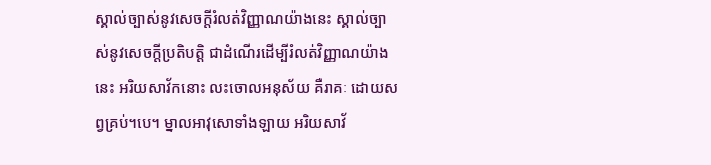ស្គាល់ច្បាស់នូវសេចក្តីរំលត់វិញ្ញាណយ៉ាងនេះ ស្គាល់ច្បាស់នូវសេចក្តីប្រតិបត្តិ ជាដំណើរដើម្បីរំលត់វិញ្ញាណយ៉ាងនេះ អរិយសាវ័កនោះ លះចោលអនុស័យ គឺរាគៈ ដោយសព្វគ្រប់។បេ។ ម្នាលអាវុសោទាំងឡាយ អរិយសាវ័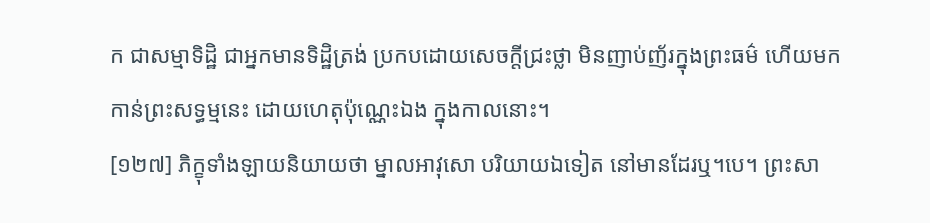ក ជាសម្មាទិដ្ឋិ ជាអ្នកមានទិដ្ឋិត្រង់ ប្រកបដោយសេចក្តីជ្រះថ្លា មិនញាប់ញ័រក្នុងព្រះធម៌ ហើយមកកាន់ព្រះសទ្ធម្មនេះ ដោយហេតុប៉ុណ្ណេះឯង ក្នុងកាលនោះ។
[១២៧] ភិក្ខុទាំងឡាយនិយាយថា ម្នាលអាវុសោ បរិយាយឯទៀត នៅមានដែរឬ។បេ។ ព្រះសា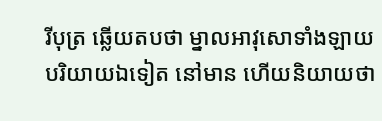រីបុត្រ ឆ្លើយតបថា ម្នាលអាវុសោទាំងឡាយ បរិយាយឯទៀត នៅមាន ហើយនិយាយថា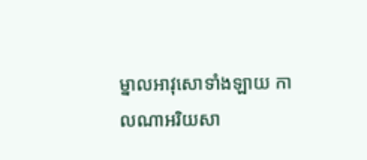ម្នាលអាវុសោទាំងឡាយ កាលណាអរិយសា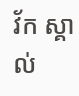វ័ក ស្គាល់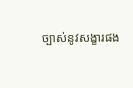ច្បាស់នូវសង្ខារផង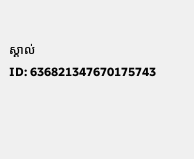ស្គាល់
ID: 636821347670175743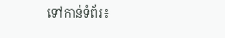ទៅកាន់ទំព័រ៖